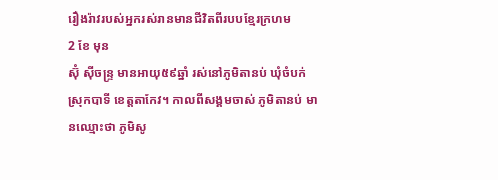រឿងរ៉ាវរបស់អ្នករស់រានមានជីវិតពីរបបខ្មែរក្រហម
2 ខែ មុន
ស៊ុំ ស៊ីចន្ទ្រ មានអាយុ៥៩ឆ្នាំ រស់នៅភូមិតានប់ ឃុំចំបក់ ស្រុកបាទី ខេត្តតាកែវ។ កាលពីសង្គមចាស់ ភូមិតានប់ មានឈ្មោះថា ភូមិសូ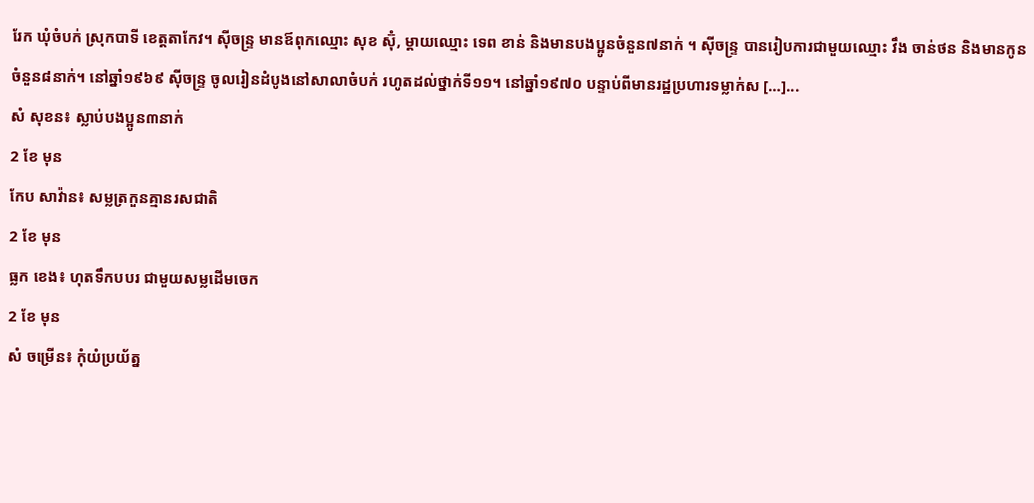រែក ឃុំចំបក់ ស្រុកបាទី ខេត្តតាកែវ។ ស៊ីចន្ទ្រ មានឪពុកឈ្មោះ សុខ ស៊ុំ, ម្ដាយឈ្មោះ ទេព ខាន់ និងមានបងប្អូនចំនួន៧នាក់ ។ ស៊ីចន្ទ្រ បានរៀបការជាមួយឈ្មោះ វឹង ចាន់ថន និងមានកូនចំនួន៨នាក់។ នៅឆ្នាំ១៩៦៩ ស៊ីចន្ទ្រ ចូលរៀនដំបូងនៅសាលាចំបក់ រហូតដល់ថ្នាក់ទី១១។ នៅឆ្នាំ១៩៧០ បន្ទាប់ពីមានរដ្ឋប្រហារទម្លាក់ស […]...
សំ សុខន៖ ស្លាប់បងប្អូន៣នាក់
2 ខែ មុន
កែប សាវ៉ាន៖ សម្លត្រកួនគ្មានរសជាតិ
2 ខែ មុន
ធ្លក ខេង៖ ហុតទឹកបបរ ជាមួយសម្លដើមចេក
2 ខែ មុន
សំ ចម្រើន៖ កុំយំប្រយ័ត្ន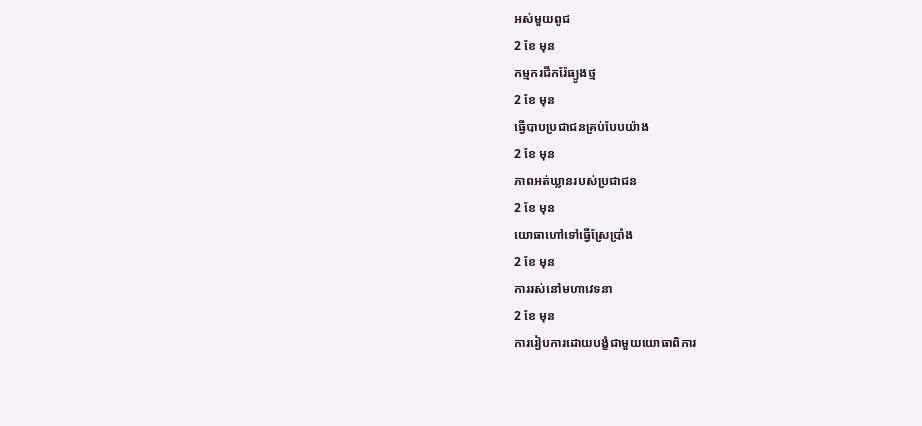អស់មួយពូជ
2 ខែ មុន
កម្មករជីករ៉ែធ្យូងថ្ម
2 ខែ មុន
ធ្វើបាបប្រជាជនគ្រប់បែបយ៉ាង
2 ខែ មុន
ភាពអត់ឃ្លានរបស់ប្រជាជន
2 ខែ មុន
យោធាហៅទៅធ្វើស្រែប្រាំង
2 ខែ មុន
ការរស់នៅមហាវេទនា
2 ខែ មុន
ការរៀបការដោយបង្ខំជាមួយយោធាពិការ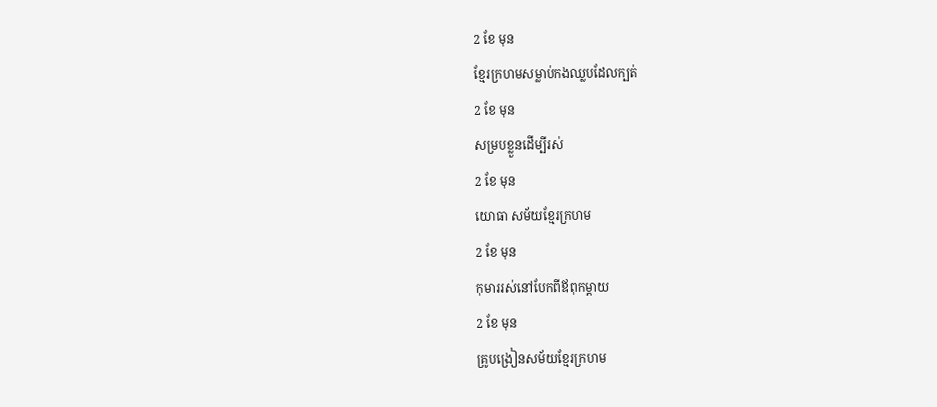2 ខែ មុន
ខ្មែរក្រហមសម្លាប់កងឈ្លបដែលក្បត់
2 ខែ មុន
សម្របខ្លួនដើម្បីរស់
2 ខែ មុន
យោធា សម័យខ្មែរក្រហម
2 ខែ មុន
កុមាររស់នៅបែកពីឪពុកម្តាយ
2 ខែ មុន
គ្រូបង្រៀនសម័យខ្មែរក្រហម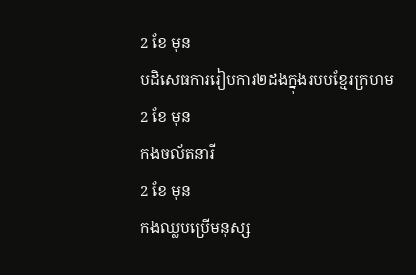2 ខែ មុន
បដិសេធការរៀបការ២ដងក្នុងរបបខ្មែរក្រហម
2 ខែ មុន
កងចល័តនារី
2 ខែ មុន
កងឈ្លបប្រើមនុស្ស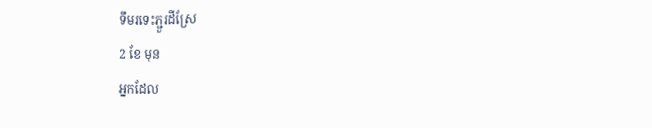ទឹមរទេះភ្ជួរដីស្រែ
2 ខែ មុន
អ្នកដែល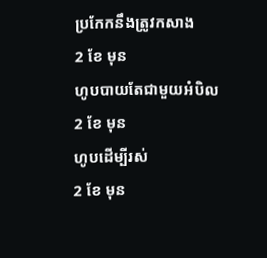ប្រកែកនឹងត្រូវកសាង
2 ខែ មុន
ហូបបាយតែជាមួយអំបិល
2 ខែ មុន
ហូបដើម្បីរស់
2 ខែ មុន